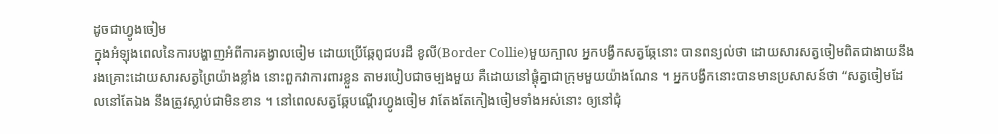ដូចជាហ្វូងចៀម
ក្នុងអំឡុងពេលនៃការបង្ហាញអំពីការគង្វាលចៀម ដោយប្រើឆ្កែពូជបរដឺ ខូលី(Border Collie)មួយក្បាល អ្នកបង្វឹកសត្វឆ្កែនោះ បានពន្យល់ថា ដោយសារសត្វចៀមពិតជាងាយនឹងរងគ្រោះដោយសារសត្វព្រៃយ៉ាងខ្លាំង នោះពួកវាការពារខ្លួន តាមរបៀបជាចម្បងមួយ គឺដោយនៅផ្តុំគ្នាជាក្រុមមួយយ៉ាងណែន ។ អ្នកបង្វឹកនោះបានមានប្រសាសន៍ថា “សត្វចៀមដែលនៅតែឯង នឹងត្រូវស្លាប់ជាមិនខាន ។ នៅពេលសត្វឆ្កែបណ្តើរហ្វូងចៀម វាតែងតែកៀងចៀមទាំងអស់នោះ ឲ្យនៅជុំ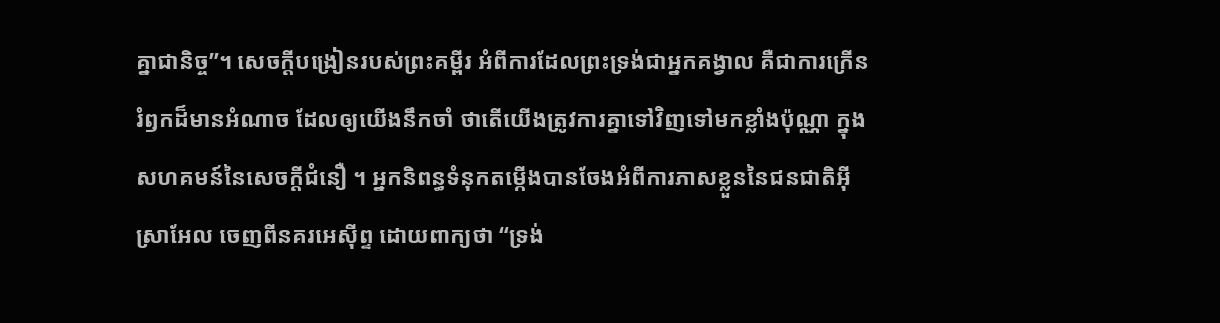គ្នាជានិច្ច”។ សេចក្តីបង្រៀនរបស់ព្រះគម្ពីរ អំពីការដែលព្រះទ្រង់ជាអ្នកគង្វាល គឺជាការក្រើនរំឭកដ៏មានអំណាច ដែលឲ្យយើងនឹកចាំ ថាតើយើងត្រូវការគ្នាទៅវិញទៅមកខ្លាំងប៉ុណ្ណា ក្នុងសហគមន៍នៃសេចក្តីជំនឿ ។ អ្នកនិពន្ធទំនុកតម្កើងបានចែងអំពីការភាសខ្លួននៃជនជាតិអ៊ីស្រាអែល ចេញពីនគរអេស៊ីព្ទ ដោយពាក្យថា “ទ្រង់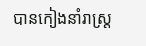បានកៀងនាំរាស្ត្រ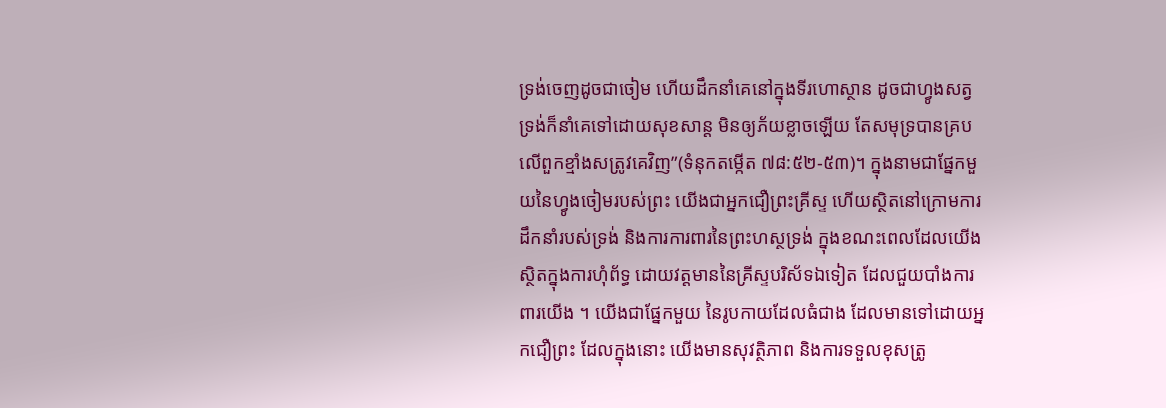ទ្រង់ចេញដូចជាចៀម ហើយដឹកនាំគេនៅក្នុងទីរហោស្ថាន ដូចជាហ្វូងសត្វ ទ្រង់ក៏នាំគេទៅដោយសុខសាន្ត មិនឲ្យភ័យខ្លាចឡើយ តែសមុទ្របានគ្របលើពួកខ្មាំងសត្រូវគេវិញ”(ទំនុកតម្កើត ៧៨:៥២-៥៣)។ ក្នុងនាមជាផ្នែកមួយនៃហ្វូងចៀមរបស់ព្រះ យើងជាអ្នកជឿព្រះគ្រីស្ទ ហើយស្ថិតនៅក្រោមការដឹកនាំរបស់ទ្រង់ និងការការពារនៃព្រះហស្ថទ្រង់ ក្នុងខណះពេលដែលយើងស្ថិតក្នុងការហុំព័ទ្ធ ដោយវត្តមាននៃគ្រីស្ទបរិស័ទឯទៀត ដែលជួយបាំងការពារយើង ។ យើងជាផ្នែកមួយ នៃរូបកាយដែលធំជាង ដែលមានទៅដោយអ្នកជឿព្រះ ដែលក្នុងនោះ យើងមានសុវត្ថិភាព និងការទទួលខុសត្រូ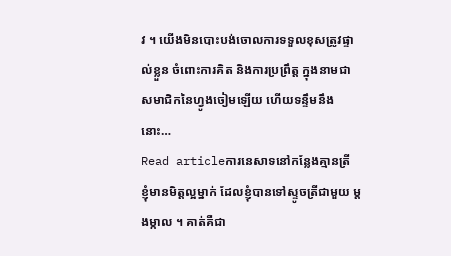វ ។ យើងមិនបោះបង់ចោលការទទួលខុសត្រូវផ្ទាល់ខ្លួន ចំពោះការគិត និងការប្រព្រឹត្ត ក្នុងនាមជាសមាជិកនៃហ្វូងចៀមឡើយ ហើយទន្ទឹមនឹងនោះ…
Read articleការនេសាទនៅកន្លែងគ្មានត្រី
ខ្ញុំមានមិត្តល្អម្នាក់ ដែលខ្ញុំបានទៅស្ទូចត្រីជាមួយ ម្តងម្កាល ។ គាត់គឺជា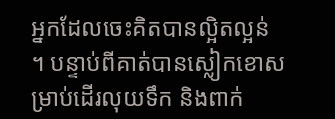អ្នកដែលចេះគិតបានល្អិតល្អន់ ។ បន្ទាប់ពីគាត់បានស្លៀកខោសម្រាប់ដើរលុយទឹក និងពាក់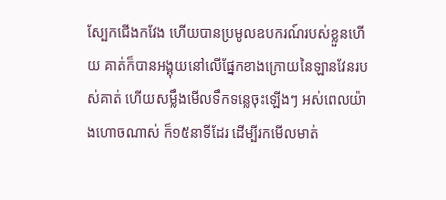ស្បែកជើងកវែង ហើយបានប្រមូលឧបករណ៍របស់ខ្លួនហើយ គាត់ក៏បានអង្គុយនៅលើផ្នែកខាងក្រោយនៃឡានវែនរបស់គាត់ ហើយសម្លឹងមើលទឹកទន្លេចុះឡើងៗ អស់ពេលយ៉ាងហោចណាស់ ក៏១៥នាទីដែរ ដើម្បីរកមើលមាត់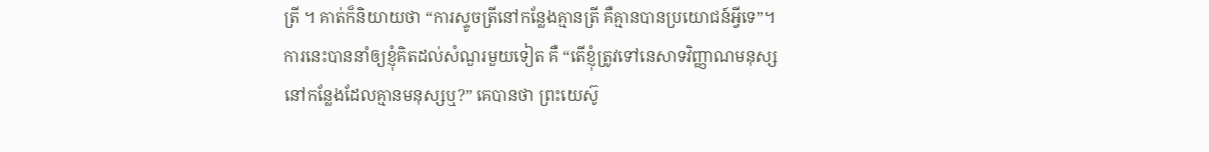ត្រី ។ គាត់ក៏និយាយថា “ការស្ទូចត្រីនៅកន្លែងគ្មានត្រី គឺគ្មានបានប្រយោជន៍អ្វីទេ”។ ការនេះបាននាំឲ្យខ្ញុំគិតដល់សំណួរមួយទៀត គឺ “តើខ្ញុំត្រូវទៅនេសាទវិញ្ញាណមនុស្ស នៅកន្លែងដែលគ្មានមនុស្សឬ?” គេបានថា ព្រះយេស៊ូ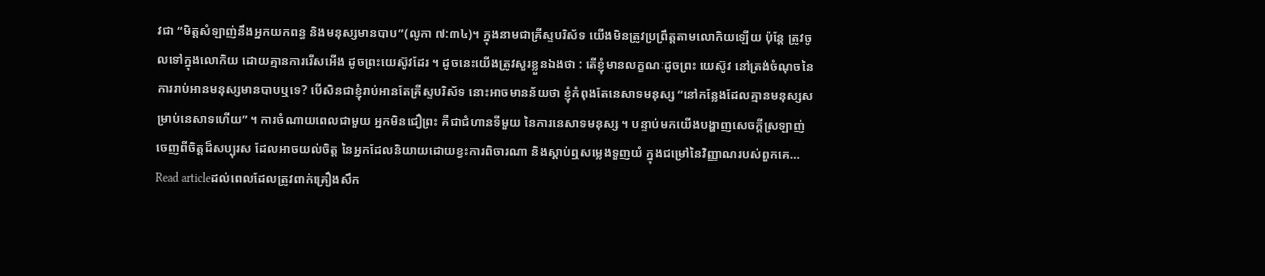វជា “មិត្តសំឡាញ់នឹងអ្នកយកពន្ធ និងមនុស្សមានបាប”(លូកា ៧:៣៤)។ ក្នុងនាមជាគ្រីស្ទបរិស័ទ យើងមិនត្រូវប្រព្រឹត្តតាមលោកិយឡើយ ប៉ុន្តែ ត្រូវចូលទៅក្នុងលោកិយ ដោយគ្មានការរើសអើង ដូចព្រះយេស៊ូវដែរ ។ ដូចនេះយើងត្រូវសួរខ្លួនឯងថា : តើខ្ញុំមានលក្ខណៈដូចព្រះ យេស៊ូវ នៅត្រង់ចំណុចនៃការរាប់អានមនុស្សមានបាបឬទេ? បើសិនជាខ្ញុំរាប់អានតែគ្រីស្ទបរិស័ទ នោះអាចមានន័យថា ខ្ញុំកំពុងតែនេសាទមនុស្ស “នៅកន្លែងដែលគ្មានមនុស្សសម្រាប់នេសាទហើយ” ។ ការចំណាយពេលជាមួយ អ្នកមិនជឿព្រះ គឺជាជំហានទីមួយ នៃការនេសាទមនុស្ស ។ បន្ទាប់មកយើងបង្ហាញសេចក្តីស្រឡាញ់ ចេញពីចិត្តដ៏សប្បុរស ដែលអាចយល់ចិត្ត នៃអ្នកដែលនិយាយដោយខ្វះការពិចារណា និងស្តាប់ឮសម្លេងទួញយំ ក្នុងជម្រៅនៃវិញ្ញាណរបស់ពួកគេ…
Read articleដល់ពេលដែលត្រូវពាក់គ្រឿងសឹក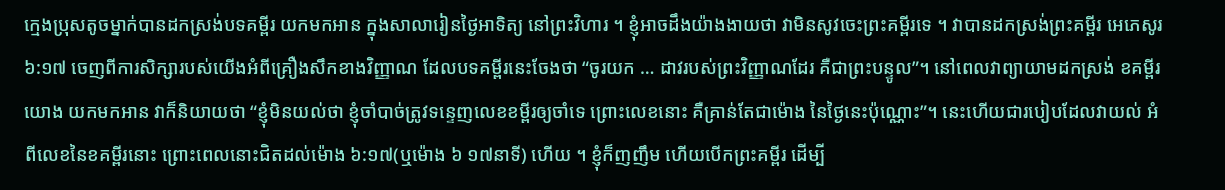ក្មេងប្រុសតូចម្នាក់បានដកស្រង់បទគម្ពីរ យកមកអាន ក្នុងសាលារៀនថ្ងៃអាទិត្យ នៅព្រះវិហារ ។ ខ្ញុំអាចដឹងយ៉ាងងាយថា វាមិនសូវចេះព្រះគម្ពីរទេ ។ វាបានដកស្រង់ព្រះគម្ពីរ អេភេសូរ ៦:១៧ ចេញពីការសិក្សារបស់យើងអំពីគ្រឿងសឹកខាងវិញ្ញាណ ដែលបទគម្ពីរនេះចែងថា “ចូរយក … ដាវរបស់ព្រះវិញ្ញាណដែរ គឺជាព្រះបន្ទូល”។ នៅពេលវាព្យាយាមដកស្រង់ ខគម្ពីរយោង យកមកអាន វាក៏និយាយថា “ខ្ញុំមិនយល់ថា ខ្ញុំចាំបាច់ត្រូវទន្ទេញលេខខម្ពីរឲ្យចាំទេ ព្រោះលេខនោះ គឺគ្រាន់តែជាម៉ោង នៃថ្ងៃនេះប៉ុណ្ណោះ”។ នេះហើយជារបៀបដែលវាយល់ អំពីលេខនៃខគម្ពីរនោះ ព្រោះពេលនោះជិតដល់ម៉ោង ៦:១៧(ឬម៉ោង ៦ ១៧នាទី) ហើយ ។ ខ្ញុំក៏ញញឹម ហើយបើកព្រះគម្ពីរ ដើម្បី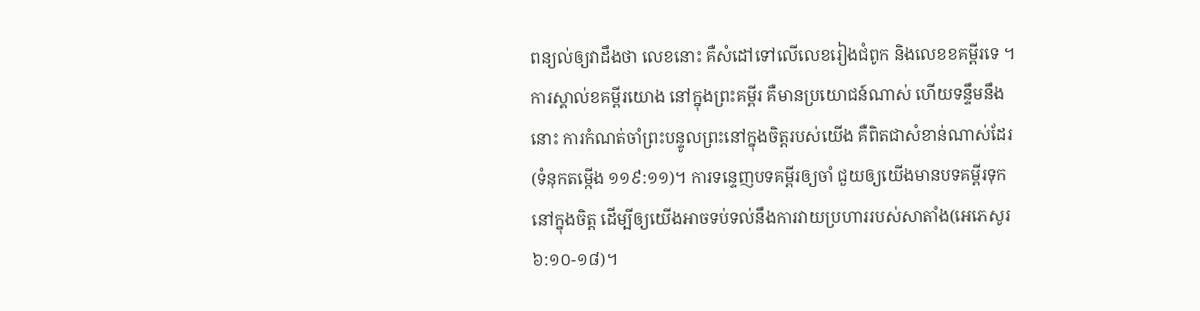ពន្យល់ឲ្យវាដឹងថា លេខនោះ គឺសំដៅទៅលើលេខរៀងជំពូក និងលេខខគម្ពីរទេ ។ ការស្គាល់ខគម្ពីរយោង នៅក្នុងព្រះគម្ពីរ គឺមានប្រយោជន៍ណាស់ ហើយទន្ទឹមនឹងនោះ ការកំណត់ចាំព្រះបន្ទូលព្រះនៅក្នុងចិត្តរបស់យើង គឺពិតជាសំខាន់ណាស់ដែរ(ទំនុកតម្កើង ១១៩:១១)។ ការទន្ទេញបទគម្ពីរឲ្យចាំ ជួយឲ្យយើងមានបទគម្ពីរទុកនៅក្នុងចិត្ត ដើម្បីឲ្យយើងអាចទប់ទល់នឹងការវាយប្រហាររបស់សាតាំង(អេភេសូរ ៦:១០-១៨)។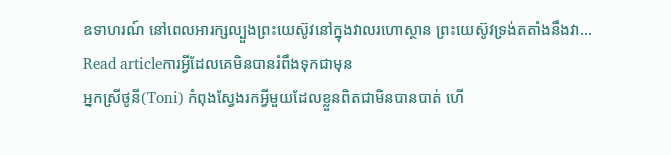ឧទាហរណ៍ នៅពេលអារក្សល្បួងព្រះយេស៊ូវនៅក្នុងវាលរហោស្ថាន ព្រះយេស៊ូវទ្រង់តតាំងនឹងវា…
Read articleការអ្វីដែលគេមិនបានរំពឹងទុកជាមុន
អ្នកស្រីថូនី(Toni) កំពុងស្វែងរកអ្វីមួយដែលខ្លួនពិតជាមិនបានបាត់ ហើ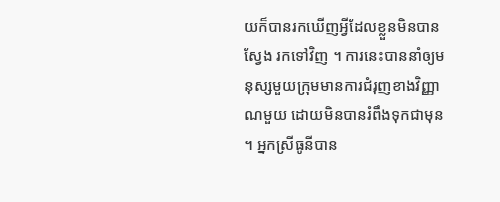យក៏បានរកឃើញអ្វីដែលខ្លួនមិនបានស្វែង រកទៅវិញ ។ ការនេះបាននាំឲ្យមនុស្សមួយក្រុមមានការជំរុញខាងវិញ្ញាណមួយ ដោយមិនបានរំពឹងទុកជាមុន ។ អ្នកស្រីធូនីបាន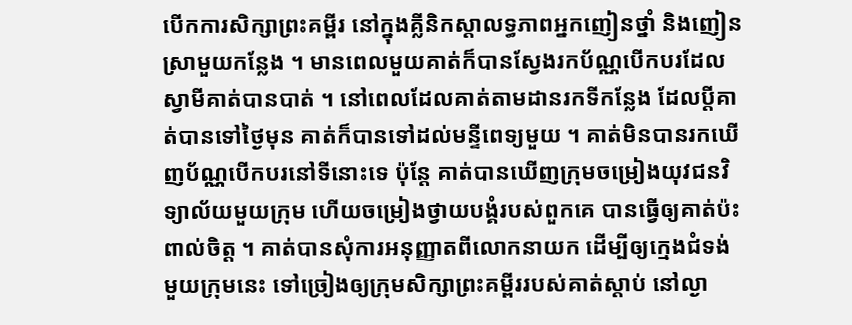បើកការសិក្សាព្រះគម្ពីរ នៅក្នុងគ្លីនិកស្តាលទ្ធភាពអ្នកញៀនថ្នាំ និងញៀនស្រាមួយកន្លែង ។ មានពេលមួយគាត់ក៏បានស្វែងរកប័ណ្ណបើកបរដែលស្វាមីគាត់បានបាត់ ។ នៅពេលដែលគាត់តាមដានរកទីកន្លែង ដែលប្តីគាត់បានទៅថ្ងៃមុន គាត់ក៏បានទៅដល់មន្ទីពេទ្យមួយ ។ គាត់មិនបានរកឃើញប័ណ្ណបើកបរនៅទីនោះទេ ប៉ុន្តែ គាត់បានឃើញក្រុមចម្រៀងយុវជនវិទ្យាល័យមួយក្រុម ហើយចម្រៀងថ្វាយបង្គំរបស់ពួកគេ បានធ្វើឲ្យគាត់ប៉ះពាល់ចិត្ត ។ គាត់បានសុំការអនុញ្ញាតពីលោកនាយក ដើម្បីឲ្យក្មេងជំទង់មួយក្រុមនេះ ទៅច្រៀងឲ្យក្រុមសិក្សាព្រះគម្ពីររបស់គាត់ស្តាប់ នៅល្ងា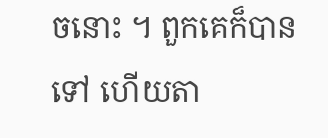ចនោះ ។ ពួកគេក៏បានទៅ ហើយតា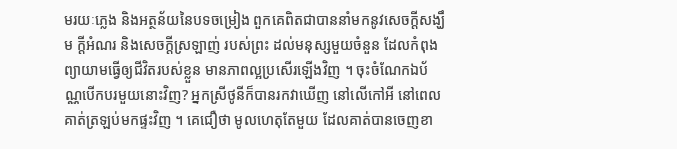មរយៈភ្លេង និងអត្ថន័យនៃបទចម្រៀង ពួកគេពិតជាបាននាំមកនូវសេចក្តីសង្ឃឹម ក្តីអំណរ និងសេចក្តីស្រឡាញ់ របស់ព្រះ ដល់មនុស្សមួយចំនួន ដែលកំពុងព្យាយាមធ្វើឲ្យជីវិតរបស់ខ្លួន មានភាពល្អប្រសើរឡើងវិញ ។ ចុះចំណែកឯប័ណ្ណបើកបរមួយនោះវិញ? អ្នកស្រីថូនីក៏បានរកវាឃើញ នៅលើកៅអី នៅពេលគាត់ត្រឡប់មកផ្ទះវិញ ។ គេជឿថា មូលហេតុតែមួយ ដែលគាត់បានចេញខា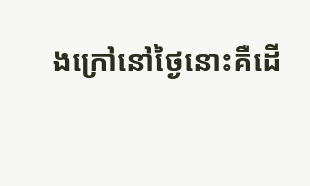ងក្រៅនៅថ្ងៃនោះគឺដើ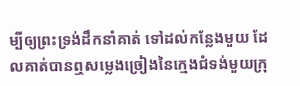ម្បីឲ្យព្រះទ្រង់ដឹកនាំគាត់ ទៅដល់កន្លែងមួយ ដែលគាត់បានឮសម្លេងច្រៀងនៃក្មេងជំទង់មួយក្រុ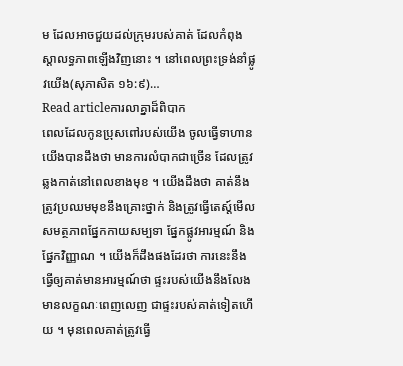ម ដែលអាចជួយដល់ក្រុមរបស់គាត់ ដែលកំពុងស្តាលទ្ធភាពឡើងវិញនោះ ។ នៅពេលព្រះទ្រង់នាំផ្លូវយើង(សុភាសិត ១៦:៩)…
Read articleការលាគ្នាដ៏ពិបាក
ពេលដែលកូនប្រុសពៅរបស់យើង ចូលធ្វើទាហាន យើងបានដឹងថា មានការលំបាកជាច្រើន ដែលត្រូវឆ្លងកាត់នៅពេលខាងមុខ ។ យើងដឹងថា គាត់នឹងត្រូវប្រឈមមុខនឹងគ្រោះថ្នាក់ និងត្រូវធ្វើតេស្ត៍មើលសមត្ថភាពផ្នែកកាយសម្បទា ផ្នែកផ្លូវអារម្មណ៍ និងផ្នែកវិញ្ញាណ ។ យើងក៏ដឹងផងដែរថា ការនេះនឹងធ្វើឲ្យគាត់មានអារម្មណ៍ថា ផ្ទះរបស់យើងនឹងលែងមានលក្ខណៈពេញលេញ ជាផ្ទះរបស់គាត់ទៀតហើយ ។ មុនពេលគាត់ត្រូវធ្វើ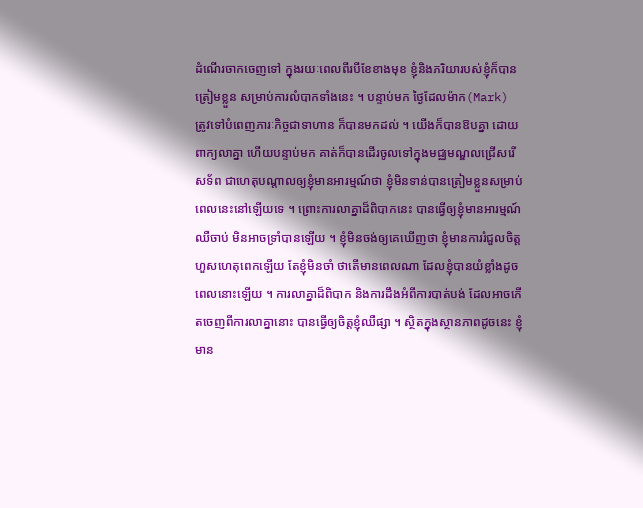ដំណើរចាកចេញទៅ ក្នុងរយៈពេលពីរបីខែខាងមុខ ខ្ញុំនិងភរិយារបស់ខ្ញុំក៏បានត្រៀមខ្លួន សម្រាប់ការលំបាកទាំងនេះ ។ បន្ទាប់មក ថ្ងៃដែលម៉ាក(Mark) ត្រូវទៅបំពេញភារៈកិច្ចជាទាហាន ក៏បានមកដល់ ។ យើងក៏បានឱបគ្នា ដោយពាក្យលាគ្នា ហើយបន្ទាប់មក គាត់ក៏បានដើរចូលទៅក្នុងមជ្ឈមណ្ឌលជ្រើសរើសទ័ព ជាហេតុបណ្តាលឲ្យខ្ញុំមានអារម្មណ៍ថា ខ្ញុំមិនទាន់បានត្រៀមខ្លួនសម្រាប់ពេលនេះនៅឡើយទេ ។ ព្រោះការលាគ្នាដ៏ពិបាកនេះ បានធ្វើឲ្យខ្ញុំមានអារម្មណ៍ឈឺចាប់ មិនអាចទ្រាំបានឡើយ ។ ខ្ញុំមិនចង់ឲ្យគេឃើញថា ខ្ញុំមានការរំជួលចិត្តហួសហេតុពេកឡើយ តែខ្ញុំមិនចាំ ថាតើមានពេលណា ដែលខ្ញុំបានយំខ្លាំងដូចពេលនោះឡើយ ។ ការលាគ្នាដ៏ពិបាក និងការដឹងអំពីការបាត់បង់ ដែលអាចកើតចេញពីការលាគ្នានោះ បានធ្វើឲ្យចិត្តខ្ញុំឈឺផ្សា ។ ស្ថិតក្នុងស្ថានភាពដូចនេះ ខ្ញុំមាន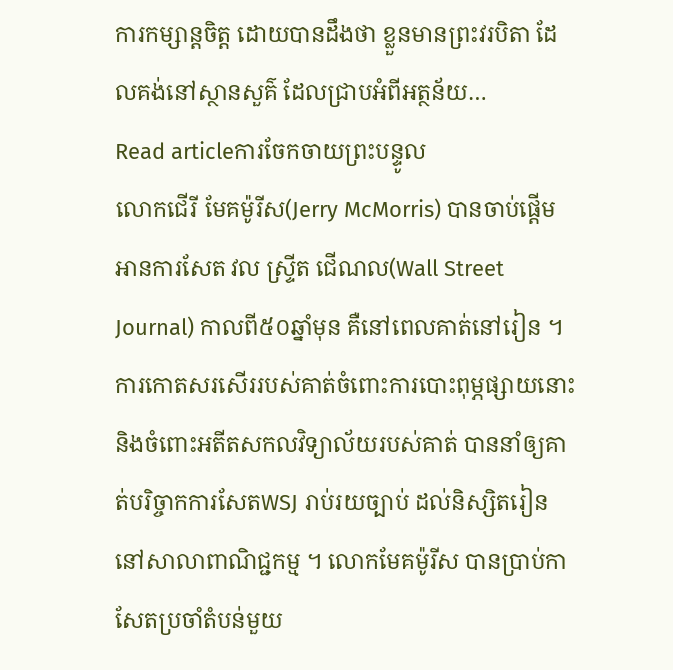ការកម្សាន្តចិត្ត ដោយបានដឹងថា ខ្លួនមានព្រះវរបិតា ដែលគង់នៅស្ថានសួគ៌ ដែលជ្រាបអំពីអត្ថន័យ…
Read articleការចែកចាយព្រះបន្ទូល
លោកជើរី មែគម៉ូរីស(Jerry McMorris) បានចាប់ផ្តើមអានការសែត វល ស្ទ្រីត ជើណល(Wall Street Journal) កាលពី៥០ឆ្នាំមុន គឺនៅពេលគាត់នៅរៀន ។ ការកោតសរសើររបស់គាត់ចំពោះការបោះពុម្ភផ្សាយនោះ និងចំពោះអតីតសកលវិទ្យាល័យរបស់គាត់ បាននាំឲ្យគាត់បរិច្ចាកការសែតWSJ រាប់រយច្បាប់ ដល់និស្សិតរៀននៅសាលាពាណិជ្ជកម្ម ។ លោកមែគម៉ូរីស បានប្រាប់កាសែតប្រចាំតំបន់មួយ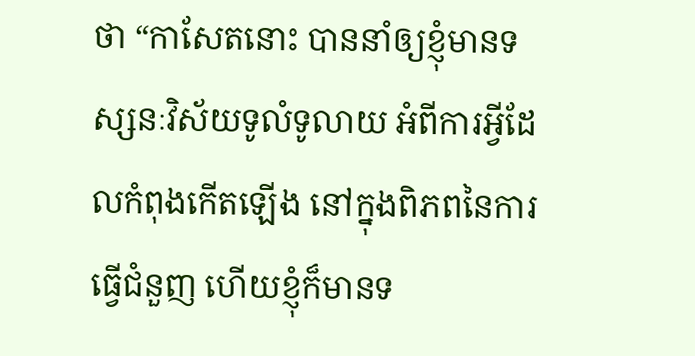ថា “កាសែតនោះ បាននាំឲ្យខ្ញុំមានទស្សនៈវិស័យទូលំទូលាយ អំពីការអ្វីដែលកំពុងកើតឡើង នៅក្នុងពិភពនៃការធ្វើជំនួញ ហើយខ្ញុំក៏មានទ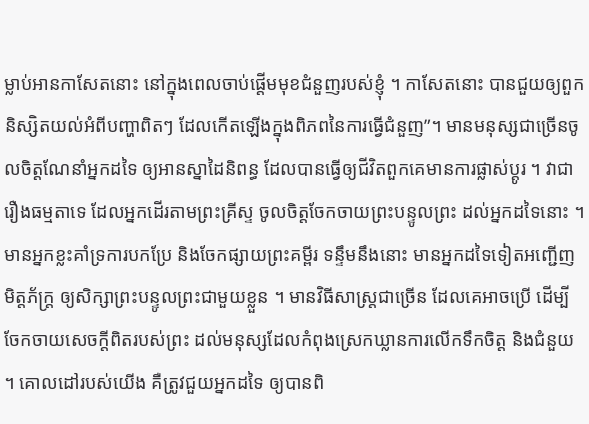ម្លាប់អានកាសែតនោះ នៅក្នុងពេលចាប់ផ្តើមមុខជំនួញរបស់ខ្ញុំ ។ កាសែតនោះ បានជួយឲ្យពួកនិស្សិតយល់អំពីបញ្ហាពិតៗ ដែលកើតឡើងក្នុងពិភពនៃការធ្វើជំនួញ”។ មានមនុស្សជាច្រើនចូលចិត្តណែនាំអ្នកដទៃ ឲ្យអានស្នាដៃនិពន្ធ ដែលបានធ្វើឲ្យជីវិតពួកគេមានការផ្លាស់ប្តូរ ។ វាជារឿងធម្មតាទេ ដែលអ្នកដើរតាមព្រះគ្រីស្ទ ចូលចិត្តចែកចាយព្រះបន្ទូលព្រះ ដល់អ្នកដទៃនោះ ។ មានអ្នកខ្លះគាំទ្រការបកប្រែ និងចែកផ្សាយព្រះគម្ពីរ ទន្ទឹមនឹងនោះ មានអ្នកដទៃទៀតអញ្ជើញមិត្តភ័ក្រ្ត ឲ្យសិក្សាព្រះបន្ទូលព្រះជាមួយខ្លួន ។ មានវិធីសាស្រ្តជាច្រើន ដែលគេអាចប្រើ ដើម្បីចែកចាយសេចក្តីពិតរបស់ព្រះ ដល់មនុស្សដែលកំពុងស្រេកឃ្លានការលើកទឹកចិត្ត និងជំនួយ ។ គោលដៅរបស់យើង គឺត្រូវជួយអ្នកដទៃ ឲ្យបានពិ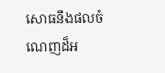សោធនឹងផលចំណេញដ៏អ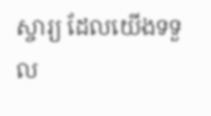ស្ចារ្យ ដែលយើងទទួល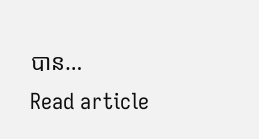បាន…
Read article